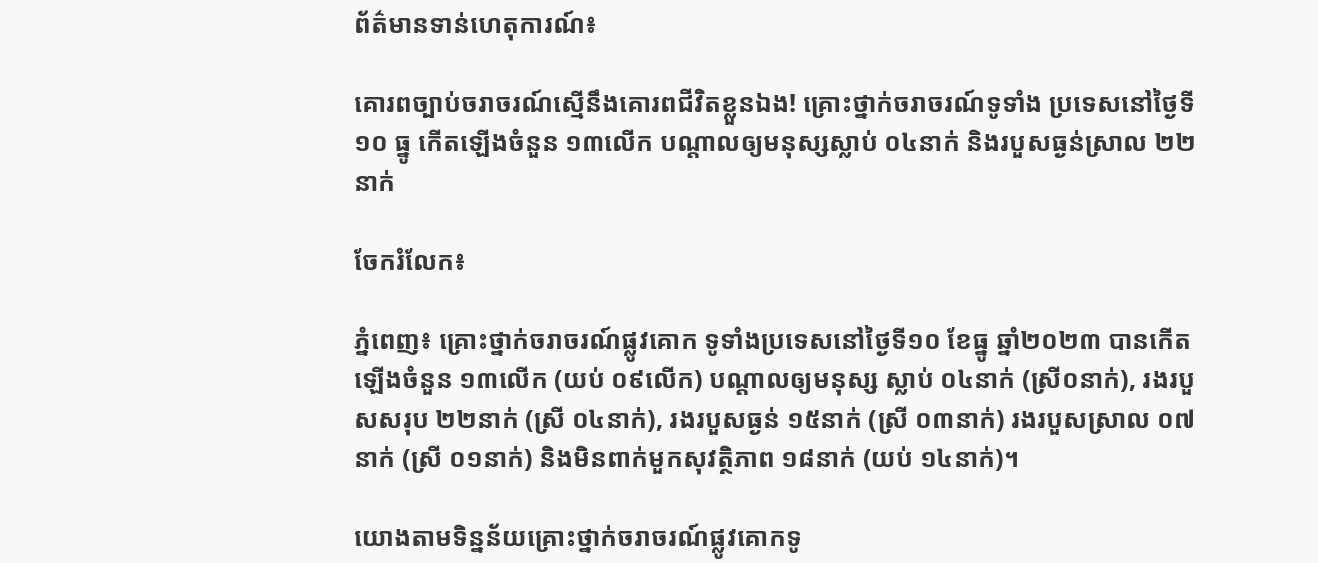ព័ត៌មានទាន់ហេតុការណ៍៖

គោរពច្បាប់ចរាចរណ៍ស្មើនឹងគោរពជីវិតខ្លួនឯង! គ្រោះថ្នាក់ចរាចរណ៍ទូទាំង ប្រទេសនៅថ្ងៃទី ១០ ធ្នូ កើតឡើងចំនួន ១៣លើក បណ្តាលឲ្យមនុស្សស្លាប់ ០៤នាក់ និងរបួសធ្ងន់ស្រាល ២២នាក់

ចែករំលែក៖

ភ្នំពេញ៖ គ្រោះថ្នាក់ចរាចរណ៍ផ្លូវគោក ទូទាំងប្រទេសនៅថ្ងៃទី១០ ខែធ្នូ ឆ្នាំ២០២៣ បានកើតឡើងចំនួន ១៣លើក (យប់ ០៩លើក) បណ្តាលឲ្យមនុស្ស ស្លាប់ ០៤នាក់ (ស្រី០នាក់), រងរបួសសរុប ២២នាក់ (ស្រី ០៤នាក់), រងរបួសធ្ងន់ ១៥នាក់ (ស្រី ០៣នាក់) រងរបួសស្រាល ០៧នាក់ (ស្រី ០១នាក់) និងមិនពាក់មួកសុវត្ថិភាព ១៨នាក់ (យប់ ១៤នាក់)។

យោងតាមទិន្នន័យគ្រោះថ្នាក់ចរាចរណ៍ផ្លូវគោកទូ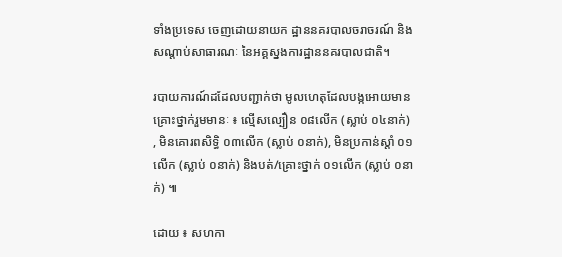ទាំងប្រទេស ចេញដោយនាយក ដ្ឋាននគរបាលចរាចរណ៍ និងសណ្តាប់សាធារណៈ នៃអគ្គស្នងការដ្ឋាននគរបាលជាតិ។

របាយការណ៍ដដែលបញ្ជាក់ថា មូលហេតុដែលបង្កអោយមានគ្រោះថ្នាក់រួមមានៈ ៖ ល្មើសល្បឿន ០៨លើក (ស្លាប់ ០៤នាក់) , មិនគោរពសិទ្ធិ ០៣លើក (ស្លាប់ ០នាក់), មិនប្រកាន់ស្តាំ ០១លើក (ស្លាប់ ០នាក់) និងបត់/គ្រោះថ្នាក់ ០១លើក (ស្លាប់ ០នាក់) ៕

ដោយ ៖ សហកា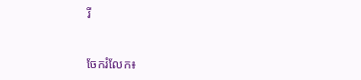រី


ចែករំលែក៖